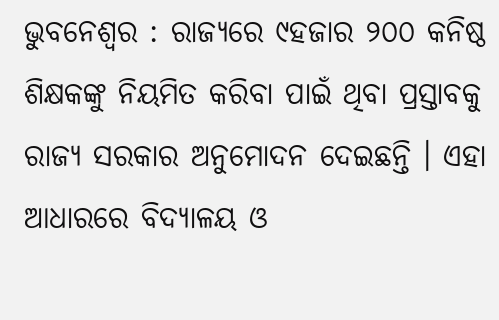ଭୁବନେଶ୍ୱର : ରାଜ୍ୟରେ ୯ହଜାର ୨୦୦ କନିଷ୍ଠ ଶିକ୍ଷକଙ୍କୁ ନିୟମିତ କରିବା ପାଇଁ ଥିବା ପ୍ରସ୍ତାବକୁ ରାଜ୍ୟ ସରକାର ଅନୁମୋଦନ ଦେଇଛନ୍ତି । ଏହା ଆଧାରରେ ବିଦ୍ୟାଳୟ ଓ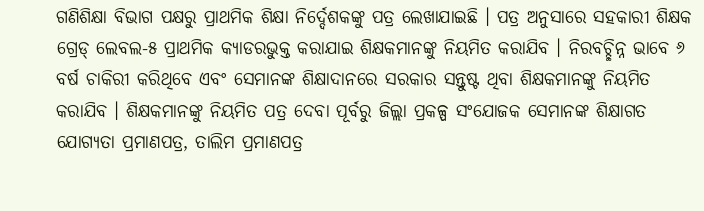ଗଣିଶିକ୍ଷା ବିଭାଗ ପକ୍ଷରୁ ପ୍ରାଥମିକ ଶିକ୍ଷା ନିର୍ଦ୍ଦେଶକଙ୍କୁ ପତ୍ର ଲେଖାଯାଇଛି । ପତ୍ର ଅନୁସାରେ ସହକାରୀ ଶିକ୍ଷକ ଗ୍ରେଡ୍ ଲେବଲ-୫ ପ୍ରାଥମିକ କ୍ୟାଡରଭୁକ୍ତ କରାଯାଇ ଶିକ୍ଷକମାନଙ୍କୁ ନିୟମିତ କରାଯିବ । ନିରବଚ୍ଛିନ୍ନ ଭାବେ ୬ ବର୍ଷ ଚାକିରୀ କରିଥିବେ ଏବଂ ସେମାନଙ୍କ ଶିକ୍ଷାଦାନରେ ସରକାର ସନ୍ତୁଷ୍ଟ ଥିବା ଶିକ୍ଷକମାନଙ୍କୁ ନିୟମିତ କରାଯିବ । ଶିକ୍ଷକମାନଙ୍କୁ ନିୟମିତ ପତ୍ର ଦେବା ପୂର୍ବରୁ ଜିଲ୍ଲା ପ୍ରକଳ୍ପ ସଂଯୋଜକ ସେମାନଙ୍କ ଶିକ୍ଷାଗତ ଯୋଗ୍ୟତା ପ୍ରମାଣପତ୍ର, ତାଲିମ ପ୍ରମାଣପତ୍ର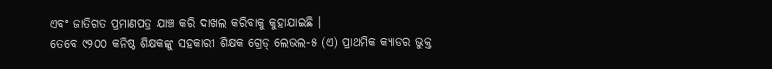ଏବଂ ଜାତିଗତ ପ୍ରମାଣପତ୍ର ଯାଞ୍ଚ କରି ଦାଖଲ କରିବାକୁ କୁହାଯାଇଛି ।
ତେବେ ୯୨୦୦ କନିଷ୍ଠ ଶିକ୍ଷକଙ୍କୁ ସହକାରୀ ଶିକ୍ଷକ ଗ୍ରେଡ୍ ଲେଭଲ-୫ (ଏ) ପ୍ରାଥମିକ କ୍ୟାଡର ଭୁକ୍ତ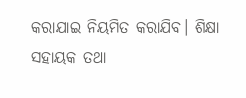କରାଯାଇ ନିୟମିତ କରାଯିବ। ଶିକ୍ଷା ସହାୟକ ତଥା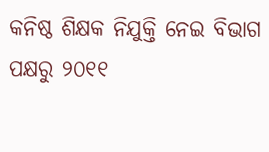କନିଷ୍ଠ ଶିକ୍ଷକ ନିଯୁକ୍ତି ନେଇ ବିଭାଗ ପକ୍ଷରୁ ୨୦୧୧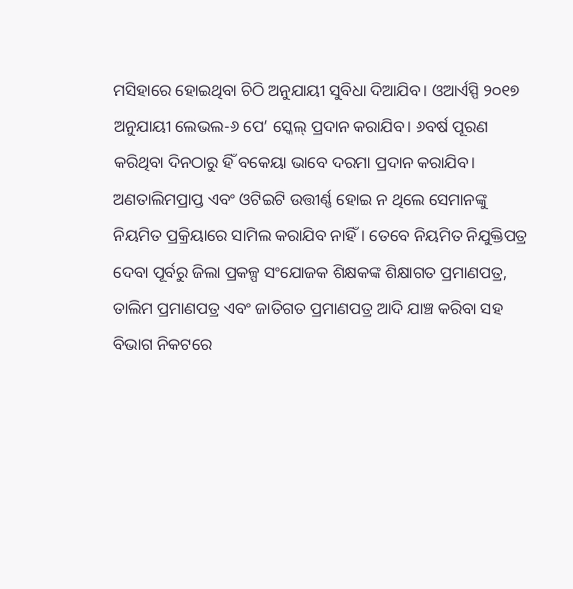ମସିହାରେ ହୋଇଥିବା ଚିଠି ଅନୁଯାୟୀ ସୁବିଧା ଦିଆଯିବ। ଓଆର୍ଏସ୍ପି ୨୦୧୭ ଅନୁଯାୟୀ ଲେଭଲ-୬ ପେ’ ସ୍କେଲ୍ ପ୍ରଦାନ କରାଯିବ। ୬ବର୍ଷ ପୂରଣ କରିଥିବା ଦିନଠାରୁ ହିଁ ବକେୟା ଭାବେ ଦରମା ପ୍ରଦାନ କରାଯିବ। ଅଣତାଲିମପ୍ରାପ୍ତ ଏବଂ ଓଟିଇଟି ଉତ୍ତୀର୍ଣ୍ଣ ହୋଇ ନ ଥିଲେ ସେମାନଙ୍କୁ ନିୟମିତ ପ୍ରକ୍ରିୟାରେ ସାମିଲ କରାଯିବ ନାହିଁ। ତେବେ ନିୟମିତ ନିଯୁକ୍ତିପତ୍ର ଦେବା ପୂର୍ବରୁ ଜିଲା ପ୍ରକଳ୍ପ ସଂଯୋଜକ ଶିକ୍ଷକଙ୍କ ଶିକ୍ଷାଗତ ପ୍ରମାଣପତ୍ର, ତାଲିମ ପ୍ରମାଣପତ୍ର ଏବଂ ଜାତିଗତ ପ୍ରମାଣପତ୍ର ଆଦି ଯାଞ୍ଚ କରିବା ସହ ବିଭାଗ ନିକଟରେ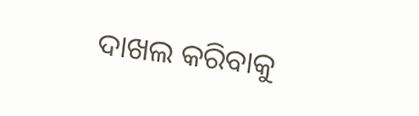ଦାଖଲ କରିବାକୁ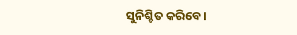ସୁନିଶ୍ଚିତ କରିବେ।